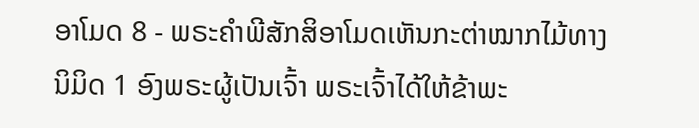ອາໂມດ 8 - ພຣະຄຳພີສັກສິອາໂມດເຫັນກະຕ່າໝາກໄມ້ທາງນິມິດ 1 ອົງພຣະຜູ້ເປັນເຈົ້າ ພຣະເຈົ້າໄດ້ໃຫ້ຂ້າພະ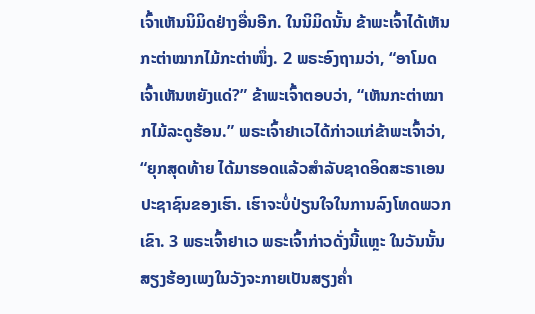ເຈົ້າເຫັນນິມິດຢ່າງອື່ນອີກ. ໃນນິມິດນັ້ນ ຂ້າພະເຈົ້າໄດ້ເຫັນກະຕ່າໝາກໄມ້ກະຕ່າໜຶ່ງ. 2 ພຣະອົງຖາມວ່າ, “ອາໂມດ ເຈົ້າເຫັນຫຍັງແດ່?” ຂ້າພະເຈົ້າຕອບວ່າ, “ເຫັນກະຕ່າໝາກໄມ້ລະດູຮ້ອນ.” ພຣະເຈົ້າຢາເວໄດ້ກ່າວແກ່ຂ້າພະເຈົ້າວ່າ, “ຍຸກສຸດທ້າຍ ໄດ້ມາຮອດແລ້ວສຳລັບຊາດອິດສະຣາເອນ ປະຊາຊົນຂອງເຮົາ. ເຮົາຈະບໍ່ປ່ຽນໃຈໃນການລົງໂທດພວກເຂົາ. 3 ພຣະເຈົ້າຢາເວ ພຣະເຈົ້າກ່າວດັ່ງນີ້ແຫຼະ ໃນວັນນັ້ນ ສຽງຮ້ອງເພງໃນວັງຈະກາຍເປັນສຽງຄໍ່າ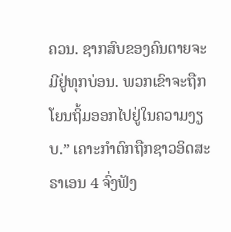ຄວນ. ຊາກສົບຂອງຄົນຕາຍຈະມີຢູ່ທຸກບ່ອນ. ພວກເຂົາຈະຖືກໂຍນຖິ້ມອອກໄປຢູ່ໃນຄວາມງຽບ.” ເຄາະກຳຕົກຖືກຊາວອິດສະຣາເອນ 4 ຈົ່ງຟັງ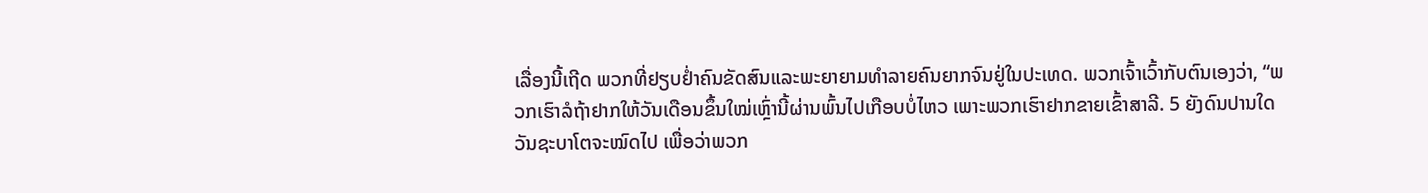ເລື່ອງນີ້ເຖີດ ພວກທີ່ຢຽບຢໍ່າຄົນຂັດສົນແລະພະຍາຍາມທຳລາຍຄົນຍາກຈົນຢູ່ໃນປະເທດ. ພວກເຈົ້າເວົ້າກັບຕົນເອງວ່າ, “ພວກເຮົາລໍຖ້າຢາກໃຫ້ວັນເດືອນຂຶ້ນໃໝ່ເຫຼົ່ານີ້ຜ່ານພົ້ນໄປເກືອບບໍ່ໄຫວ ເພາະພວກເຮົາຢາກຂາຍເຂົ້າສາລີ. 5 ຍັງດົນປານໃດວັນຊະບາໂຕຈະໝົດໄປ ເພື່ອວ່າພວກ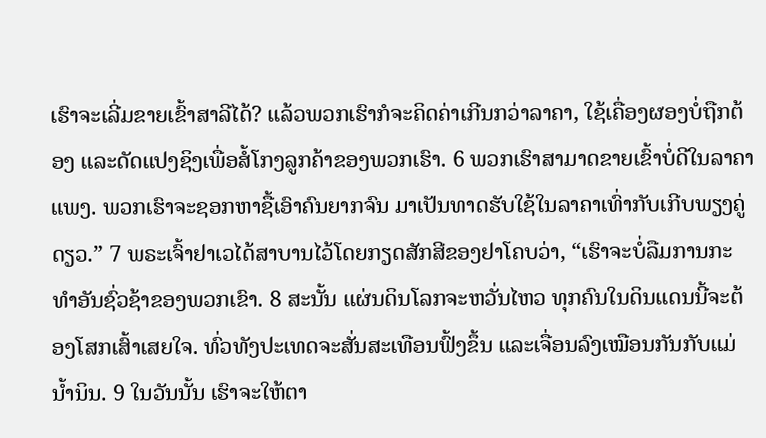ເຮົາຈະເລີ່ມຂາຍເຂົ້າສາລີໄດ້? ແລ້ວພວກເຮົາກໍຈະຄິດຄ່າເກີນກວ່າລາຄາ, ໃຊ້ເຄື່ອງຜອງບໍ່ຖືກຕ້ອງ ແລະດັດແປງຊິງເພື່ອສໍ້ໂກງລູກຄ້າຂອງພວກເຮົາ. 6 ພວກເຮົາສາມາດຂາຍເຂົ້າບໍ່ດີໃນລາຄາແພງ. ພວກເຮົາຈະຊອກຫາຊື້ເອົາຄົນຍາກຈົນ ມາເປັນທາດຮັບໃຊ້ໃນລາຄາເທົ່າກັບເກີບພຽງຄູ່ດຽວ.” 7 ພຣະເຈົ້າຢາເວໄດ້ສາບານໄວ້ໂດຍກຽດສັກສີຂອງຢາໂຄບວ່າ, “ເຮົາຈະບໍ່ລືມການກະທຳອັນຊົ່ວຊ້າຂອງພວກເຂົາ. 8 ສະນັ້ນ ແຜ່ນດິນໂລກຈະຫວັ່ນໄຫວ ທຸກຄົນໃນດິນແດນນີ້ຈະຕ້ອງໂສກເສົ້າເສຍໃຈ. ທົ່ວທັງປະເທດຈະສັ່ນສະເທືອນຟົ້ງຂຶ້ນ ແລະເຈື່ອນລົງເໝືອນກັນກັບແມ່ນໍ້ານິນ. 9 ໃນວັນນັ້ນ ເຮົາຈະໃຫ້ຕາ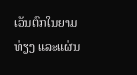ເວັນຕົກໃນຍາມທ່ຽງ ແລະແຜ່ນ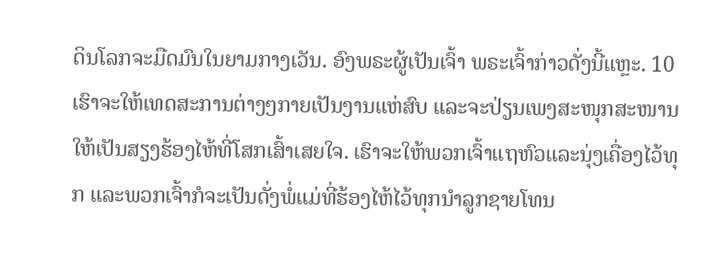ດິນໂລກຈະມືດມົນໃນຍາມກາງເວັນ. ອົງພຣະຜູ້ເປັນເຈົ້າ ພຣະເຈົ້າກ່າວດັ່ງນີ້ແຫຼະ. 10 ເຮົາຈະໃຫ້ເທດສະການຕ່າງໆກາຍເປັນງານແຫ່ສົບ ແລະຈະປ່ຽນເພງສະໜຸກສະໜານໃຫ້ເປັນສຽງຮ້ອງໄຫ້ທີ່ໂສກເສົ້າເສຍໃຈ. ເຮົາຈະໃຫ້ພວກເຈົ້າແຖຫົວແລະນຸ່ງເຄື່ອງໄວ້ທຸກ ແລະພວກເຈົ້າກໍຈະເປັນດັ່ງພໍ່ແມ່ທີ່ຮ້ອງໄຫ້ໄວ້ທຸກນຳລູກຊາຍໂທນ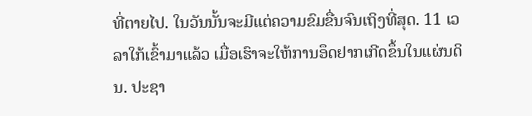ທີ່ຕາຍໄປ. ໃນວັນນັ້ນຈະມີແຕ່ຄວາມຂົມຂື່ນຈົນເຖິງທີ່ສຸດ. 11 ເວລາໃກ້ເຂົ້າມາແລ້ວ ເມື່ອເຮົາຈະໃຫ້ການອຶດຢາກເກີດຂຶ້ນໃນແຜ່ນດິນ. ປະຊາ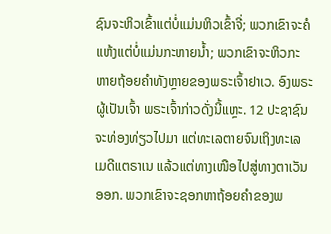ຊົນຈະຫິວເຂົ້າແຕ່ບໍ່ແມ່ນຫິວເຂົ້າຈີ່; ພວກເຂົາຈະຄໍແຫ້ງແຕ່ບໍ່ແມ່ນກະຫາຍນໍ້າ; ພວກເຂົາຈະຫິວກະຫາຍຖ້ອຍຄຳທັງຫຼາຍຂອງພຣະເຈົ້າຢາເວ. ອົງພຣະຜູ້ເປັນເຈົ້າ ພຣະເຈົ້າກ່າວດັ່ງນີ້ແຫຼະ. 12 ປະຊາຊົນຈະທ່ອງທ່ຽວໄປມາ ແຕ່ທະເລຕາຍຈົນເຖິງທະເລເມດີແຕຣາເນ ແລ້ວແຕ່ທາງເໜືອໄປສູ່ທາງຕາເວັນອອກ. ພວກເຂົາຈະຊອກຫາຖ້ອຍຄຳຂອງພ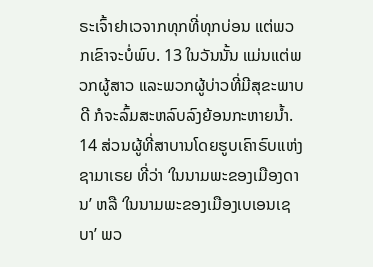ຣະເຈົ້າຢາເວຈາກທຸກທີ່ທຸກບ່ອນ ແຕ່ພວກເຂົາຈະບໍ່ພົບ. 13 ໃນວັນນັ້ນ ແມ່ນແຕ່ພວກຜູ້ສາວ ແລະພວກຜູ້ບ່າວທີ່ມີສຸຂະພາບດີ ກໍຈະລົ້ມສະຫລົບລົງຍ້ອນກະຫາຍນໍ້າ. 14 ສ່ວນຜູ້ທີ່ສາບານໂດຍຮູບເຄົາຣົບແຫ່ງຊາມາເຣຍ ທີ່ວ່າ ‘ໃນນາມພະຂອງເມືອງດານ’ ຫລື ‘ໃນນາມພະຂອງເມືອງເບເອນເຊບາ’ ພວ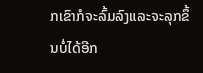ກເຂົາກໍຈະລົ້ມລົງແລະຈະລຸກຂຶ້ນບໍ່ໄດ້ອີກ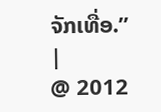ຈັກເທື່ອ.” |
@ 2012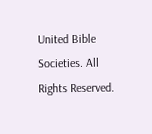United Bible Societies. All Rights Reserved.